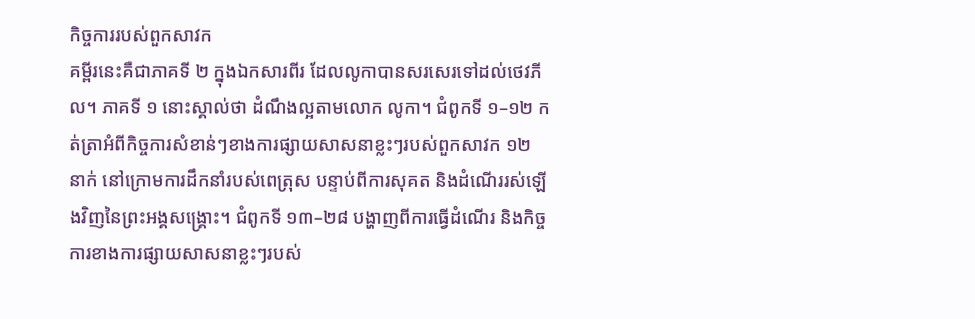កិច្ចការរបស់ពួកសាវក
គម្ពីរនេះគឺជាភាគទី ២ ក្នុងឯកសារពីរ ដែលលូកាបានសរសេរទៅដល់ថេវភីល។ ភាគទី ១ នោះស្គាល់ថា ដំណឹងល្អតាមលោក លូកា។ ជំពូកទី ១–១២ កត់ត្រាអំពីកិច្ចការសំខាន់ៗខាងការផ្សាយសាសនាខ្លះៗរបស់ពួកសាវក ១២ នាក់ នៅក្រោមការដឹកនាំរបស់ពេត្រុស បន្ទាប់ពីការសុគត និងដំណើររស់ឡើងវិញនៃព្រះអង្គសង្គ្រោះ។ ជំពូកទី ១៣–២៨ បង្ហាញពីការធ្វើដំណើរ និងកិច្ចការខាងការផ្សាយសាសនាខ្លះៗរបស់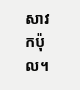សាវកប៉ុល។